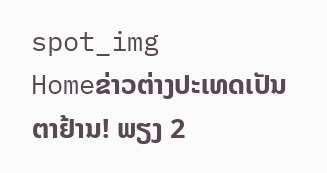spot_img
Homeຂ່າວຕ່າງປະເທດເປັນຕາຢ້ານ! ພຽງ 2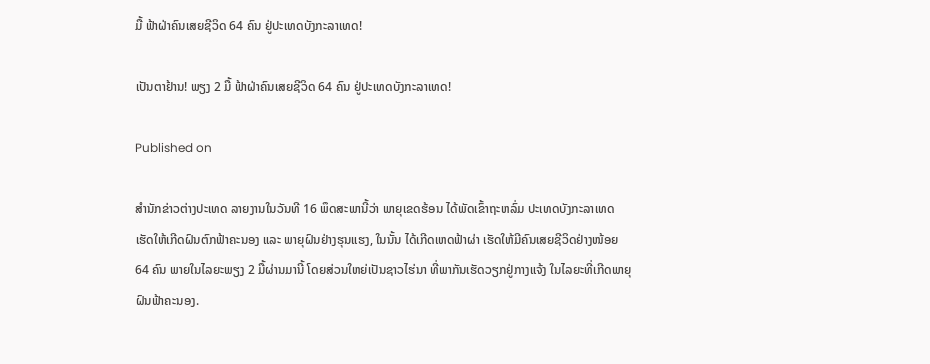ມື້ ຟ້າຝ່າຄົນເສຍຊີວິດ 64 ຄົນ ຢູ່ປະເທດບັງກະລາເທດ!

ເປັນຕາຢ້ານ! ພຽງ 2 ມື້ ຟ້າຝ່າຄົນເສຍຊີວິດ 64 ຄົນ ຢູ່ປະເທດບັງກະລາເທດ!

Published on

ສຳນັກຂ່າວຕ່າງປະເທດ ລາຍງານໃນວັນທີ 16 ພຶດສະພານີ້ວ່າ ພາຍຸເຂດຮ້ອນ ໄດ້ພັດເຂົ້າຖະຫລົ່ມ ປະເທດບັງກະລາເທດ ເຮັດໃຫ້ເກີດຝົນຕົກຟ້າຄະນອງ ແລະ ພາຍຸຝົນຢ່າງຮຸນແຮງ, ໃນນັ້ນ ໄດ້ເກີດເຫດຟ້າຜ່າ ເຮັດໃຫ້ມີຄົນເສຍຊີວິດຢ່າງໜ້ອຍ 64 ຄົນ ພາຍໃນໄລຍະພຽງ 2 ມື້ຜ່ານມານີ້ ໂດຍສ່ວນໃຫຍ່ເປັນຊາວໄຮ່ນາ ທີ່ພາກັນເຮັດວຽກຢູ່ກາງແຈ້ງ ໃນໄລຍະທີ່ເກີດພາຍຸຝົນຟ້າຄະນອງ.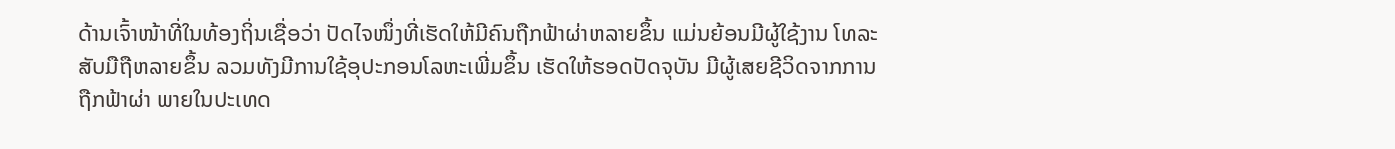ດ້ານເຈົ້າໜ້າທີ່ໃນທ້ອງຖິ່ນເຊື່ອວ່າ ປັດໄຈໜຶ່ງທີ່ເຮັດໃຫ້ມີຄົນຖືກຟ້າຜ່າຫລາຍຂຶ້ນ ແມ່ນຍ້ອນມີຜູ້ໃຊ້ງານ ໂທລະສັບມືຖືຫລາຍຂຶ້ນ ລວມທັງມີການໃຊ້ອຸປະກອນໂລຫະເພີ່ມຂຶ້ນ ເຮັດໃຫ້ຮອດປັດຈຸບັນ ມີຜູ້ເສຍຊີວິດຈາກການຖືກຟ້າຜ່າ ພາຍໃນປະເທດ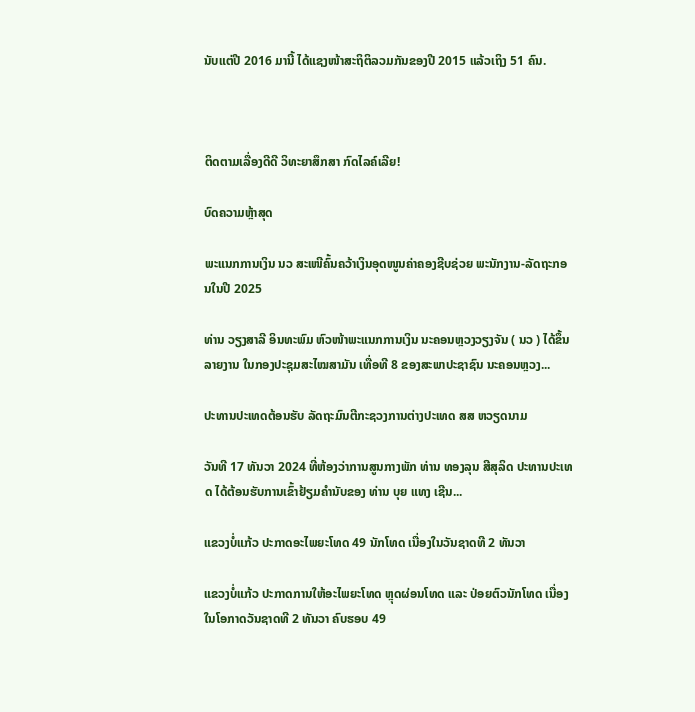ນັບແຕ່ປີ 2016 ມານີ້ ໄດ້ແຊງໜ້າສະຖິຕິລວມກັນຂອງປີ 2015 ແລ້ວເຖິງ 51 ຄົນ.



ຕິດຕາມເລື່ອງດີດີ ວິທະຍາສຶກສາ ກົດໄລຄ໌ເລີຍ!

ບົດຄວາມຫຼ້າສຸດ

ພະແນກການເງິນ ນວ ສະເໜີຄົ້ນຄວ້າເງິນອຸດໜູນຄ່າຄອງຊີບຊ່ວຍ ພະນັກງານ-ລັດຖະກອນໃນປີ 2025

ທ່ານ ວຽງສາລີ ອິນທະພົມ ຫົວໜ້າພະແນກການເງິນ ນະຄອນຫຼວງວຽງຈັນ ( ນວ ) ໄດ້ຂຶ້ນລາຍງານ ໃນກອງປະຊຸມສະໄໝສາມັນ ເທື່ອທີ 8 ຂອງສະພາປະຊາຊົນ ນະຄອນຫຼວງ...

ປະທານປະເທດຕ້ອນຮັບ ລັດຖະມົນຕີກະຊວງການຕ່າງປະເທດ ສສ ຫວຽດນາມ

ວັນທີ 17 ທັນວາ 2024 ທີ່ຫ້ອງວ່າການສູນກາງພັກ ທ່ານ ທອງລຸນ ສີສຸລິດ ປະທານປະເທດ ໄດ້ຕ້ອນຮັບການເຂົ້າຢ້ຽມຄຳນັບຂອງ ທ່ານ ບຸຍ ແທງ ເຊີນ...

ແຂວງບໍ່ແກ້ວ ປະກາດອະໄພຍະໂທດ 49 ນັກໂທດ ເນື່ອງໃນວັນຊາດທີ 2 ທັນວາ

ແຂວງບໍ່ແກ້ວ ປະກາດການໃຫ້ອະໄພຍະໂທດ ຫຼຸດຜ່ອນໂທດ ແລະ ປ່ອຍຕົວນັກໂທດ ເນື່ອງໃນໂອກາດວັນຊາດທີ 2 ທັນວາ ຄົບຮອບ 49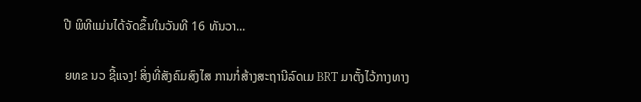ປີ ພິທີແມ່ນໄດ້ຈັດຂຶ້ນໃນວັນທີ 16 ທັນວາ...

ຍທຂ ນວ ຊີ້ແຈງ! ສິ່ງທີ່ສັງຄົມສົງໄສ ການກໍ່ສ້າງສະຖານີລົດເມ BRT ມາຕັ້ງໄວ້ກາງທາງ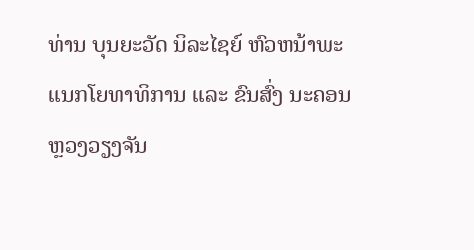ທ່ານ ບຸນຍະວັດ ນິລະໄຊຍ໌ ຫົວຫນ້າພະແນກໂຍທາທິການ ແລະ ຂົນສົ່ງ ນະຄອນຫຼວງວຽງຈັນ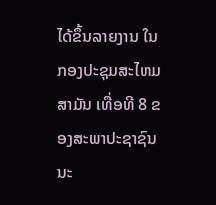ໄດ້ຂຶ້ນລາຍງານ ໃນກອງປະຊຸມສະໄຫມສາມັນ ເທື່ອທີ 8 ຂອງສະພາປະຊາຊົນ ນະ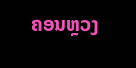ຄອນຫຼວງ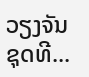ວຽງຈັນ ຊຸດທີ...